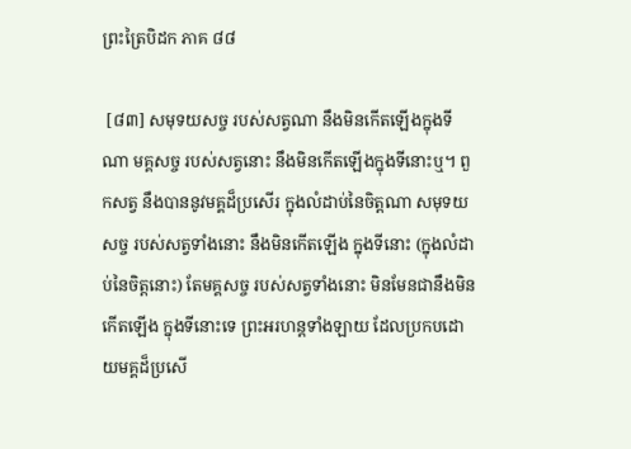ព្រះត្រៃបិដក ភាគ ៨៨

 [៨៣] សមុទយសច្ច របស់សត្វណា នឹងមិនកើតឡើងក្នុងទីណា មគ្គសច្ច របស់សត្វនោះ នឹងមិនកើតឡើងក្នុងទីនោះឬ។ ពួកសត្វ នឹងបាននូវមគ្គដ៏ប្រសើរ ក្នុងលំដាប់នៃចិត្តណា សមុទយសច្ច របស់សត្វទាំងនោះ នឹងមិនកើតឡើង ក្នុងទីនោះ (ក្នុងលំដាប់នៃចិត្តនោះ) តែមគ្គសច្ច របស់សត្វទាំងនោះ មិនមែនជានឹងមិនកើតឡើង ក្នុងទីនោះទេ ព្រះអរហន្តទាំងឡាយ ដែលប្រកបដោយមគ្គដ៏ប្រសើ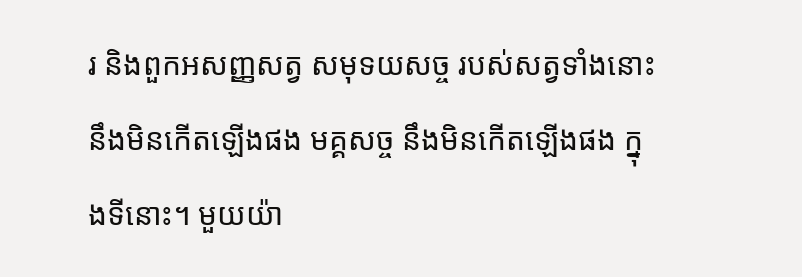រ និងពួកអសញ្ញសត្វ សមុទយសច្ច របស់សត្វទាំងនោះ នឹងមិនកើតឡើងផង មគ្គសច្ច នឹងមិនកើតឡើងផង ក្នុងទីនោះ។ មួយយ៉ា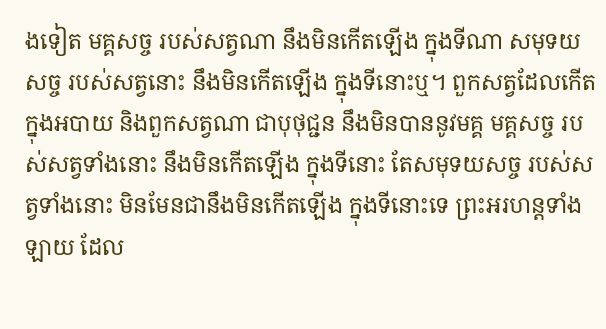ងទៀត មគ្គសច្ច របស់សត្វណា នឹងមិនកើតឡើង ក្នុងទីណា សមុទយសច្ច របស់សត្វនោះ នឹងមិនកើតឡើង ក្នុងទីនោះឬ។ ពួកសត្វដែលកើតក្នុងអបាយ និងពួកសត្វណា ជាបុថុជ្ជន នឹងមិនបាននូវមគ្គ មគ្គសច្ច របស់សត្វទាំងនោះ នឹងមិនកើតឡើង ក្នុងទីនោះ តែសមុទយសច្ច របស់សត្វទាំងនោះ មិនមែនជានឹងមិនកើតឡើង ក្នុងទីនោះទេ ព្រះអរហន្តទាំងឡាយ ដែល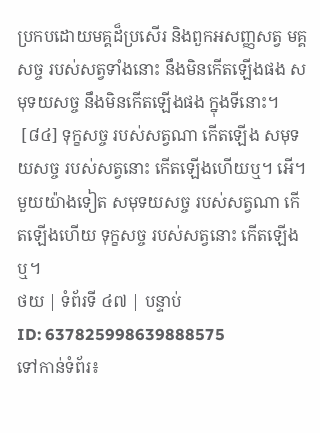ប្រកបដោយមគ្គដ៏ប្រសើរ និងពួកអសញ្ញសត្វ មគ្គសច្ច របស់សត្វទាំងនោះ នឹងមិនកើតឡើងផង សមុទយសច្ច នឹងមិនកើតឡើងផង ក្នុងទីនោះ។
 [៨៤] ទុក្ខសច្ច របស់សត្វណា កើតឡើង សមុទយសច្ច របស់សត្វនោះ កើតឡើងហើយឬ។ អើ។ មួយយ៉ាងទៀត សមុទយសច្ច របស់សត្វណា កើតឡើងហើយ ទុក្ខសច្ច របស់សត្វនោះ កើតឡើងឬ។
ថយ | ទំព័រទី ៤៧ | បន្ទាប់
ID: 637825998639888575
ទៅកាន់ទំព័រ៖